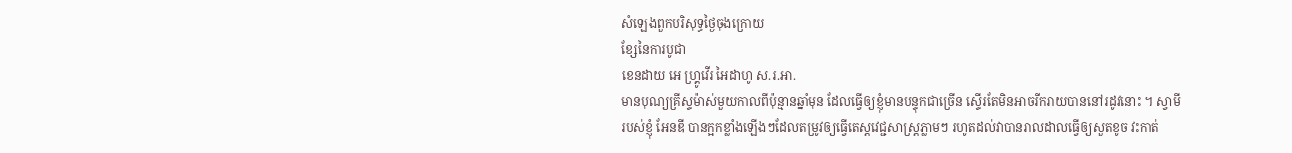សំឡេងពួកបរិសុទ្ធថ្ងៃចុងក្រោយ
ខ្សែនៃការបូជា
ខេនដាយ អេ ហ្គ្រូវើរ អៃដាហូ ស.រ.អា.
មានបុណ្យគ្រីស្ទម៉ាស់មួយកាលពីប៉ុន្មានឆ្នាំមុន ដែលធ្វើឲ្យខ្ញុំមានបន្ទុកជាច្រើន ស្ទើរតែមិនអាចរីករាយបាននៅរដូវនោះ ។ ស្វាមីរបស់ខ្ញុំ អែនឌី បានក្អកខ្លាំងឡើងៗដែលតម្រូវឲ្យធ្វើតេស្តវេជ្ជសាស្ត្រភ្លាមៗ រហូតដល់វាបានរាលដាលធ្វើឲ្យសួតខូច វះកាត់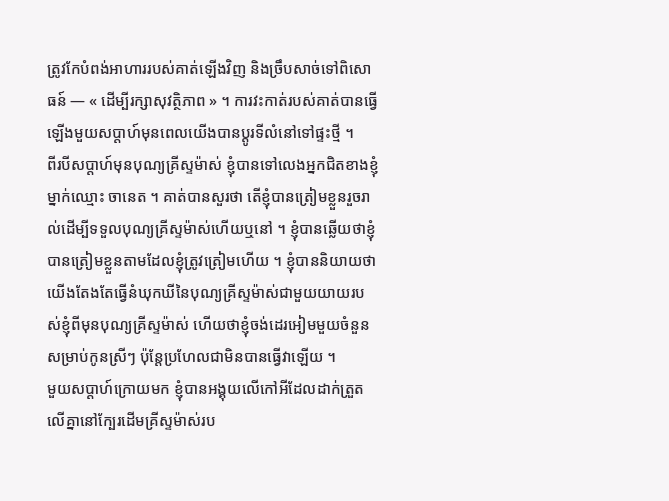ត្រូវកែបំពង់អាហាររបស់គាត់ឡើងវិញ និងច្រឹបសាច់ទៅពិសោធន៍ — « ដើម្បីរក្សាសុវត្ថិភាព » ។ ការវះកាត់របស់គាត់បានធ្វើឡើងមួយសប្តាហ៍មុនពេលយើងបានប្តូរទីលំនៅទៅផ្ទះថ្មី ។
ពីរបីសប្តាហ៍មុនបុណ្យគ្រីស្ទម៉ាស់ ខ្ញុំបានទៅលេងអ្នកជិតខាងខ្ញុំម្នាក់ឈ្មោះ ចានេត ។ គាត់បានសួរថា តើខ្ញុំបានត្រៀមខ្លួនរួចរាល់ដើម្បីទទួលបុណ្យគ្រីស្ទម៉ាស់ហើយឬនៅ ។ ខ្ញុំបានឆ្លើយថាខ្ញុំបានត្រៀមខ្លួនតាមដែលខ្ញុំត្រូវត្រៀមហើយ ។ ខ្ញុំបាននិយាយថាយើងតែងតែធ្វើនំឃុកឃីនៃបុណ្យគ្រីស្ទម៉ាស់ជាមួយយាយរបស់ខ្ញុំពីមុនបុណ្យគ្រីស្ទម៉ាស់ ហើយថាខ្ញុំចង់ដេរអៀមមួយចំនួនសម្រាប់កូនស្រីៗ ប៉ុន្តែប្រហែលជាមិនបានធ្វើវាឡើយ ។
មួយសប្តាហ៍ក្រោយមក ខ្ញុំបានអង្គុយលើកៅអីដែលដាក់ត្រួតលើគ្នានៅក្បែរដើមគ្រីស្ទម៉ាស់រប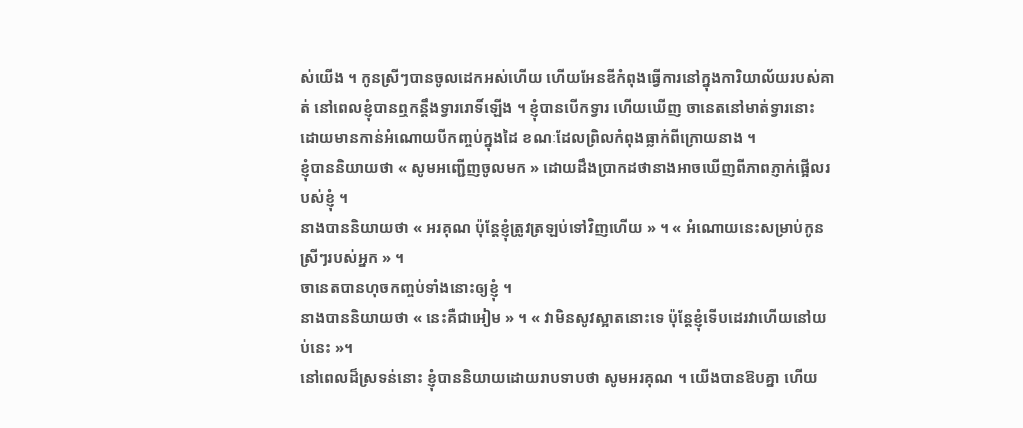ស់យើង ។ កូនស្រីៗបានចូលដេកអស់ហើយ ហើយអែនឌីកំពុងធ្វើការនៅក្នុងការិយាល័យរបស់គាត់ នៅពេលខ្ញុំបានឮកន្តឹងទ្វាររោទិ៍ឡើង ។ ខ្ញុំបានបើកទ្វារ ហើយឃើញ ចានេតនៅមាត់ទ្វារនោះ ដោយមានកាន់អំណោយបីកញ្ចប់ក្នុងដៃ ខណៈដែលព្រិលកំពុងធ្លាក់ពីក្រោយនាង ។
ខ្ញុំបាននិយាយថា « សូមអញ្ជើញចូលមក » ដោយដឹងប្រាកដថានាងអាចឃើញពីភាពភ្ញាក់ផ្អើលរបស់ខ្ញុំ ។
នាងបាននិយាយថា « អរគុណ ប៉ុន្តែខ្ញុំត្រូវត្រឡប់ទៅវិញហើយ » ។ « អំណោយនេះសម្រាប់កូនស្រីៗរបស់អ្នក » ។
ចានេតបានហុចកញ្ចប់ទាំងនោះឲ្យខ្ញុំ ។
នាងបាននិយាយថា « នេះគឺជាអៀម » ។ « វាមិនសូវស្អាតនោះទេ ប៉ុន្តែខ្ញុំទើបដេរវាហើយនៅយប់នេះ »។
នៅពេលដ៏ស្រទន់នោះ ខ្ញុំបាននិយាយដោយរាបទាបថា សូមអរគុណ ។ យើងបានឱបគ្នា ហើយ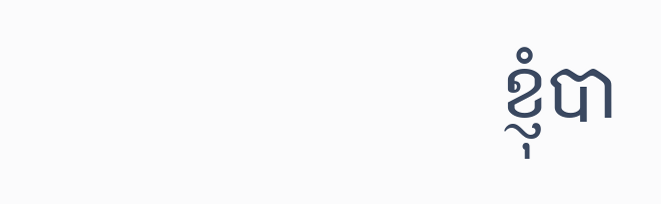ខ្ញុំបា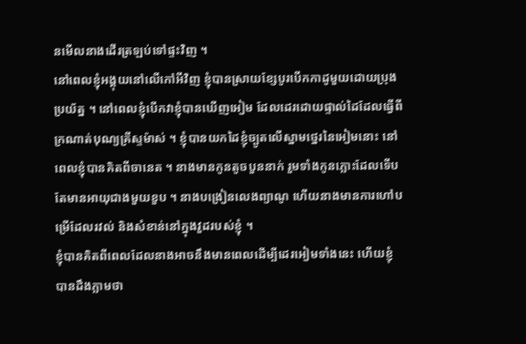នមើលនាងដើរត្រឡប់ទៅផ្ទះវិញ ។
នៅពេលខ្ញុំអង្គុយនៅលើកៅអីវិញ ខ្ញុំបានស្រាយខ្សែបូរបើកកាដូមួយដោយប្រុងប្រយ័ត្ន ។ នៅពេលខ្ញុំបើកវាខ្ញុំបានឃើញអៀម ដែលដេរដោយផ្ទាល់ដៃដែលធ្វើពីក្រណាត់បុណ្យគ្រីស្ទម៉ាស់ ។ ខ្ញុំបានយកដៃខ្ញុំច្បូតលើស្នាមថ្នេរនៃអៀមនោះ នៅពេលខ្ញុំបានគិតពីចានេត ។ នាងមានកូនតូចបួននាក់ រួមទាំងកូនភ្លោះដែលទើបតែមានអាយុជាងមួយខួប ។ នាងបង្រៀនលេងព្យាណូ ហើយនាងមានការហៅបម្រើដែលរវល់ និងសំខាន់នៅក្នុងវួដរបស់ខ្ញុំ ។
ខ្ញុំបានគិតពីពេលដែលនាងអាចនឹងមានពេលដើម្បីដេរអៀមទាំងនេះ ហើយខ្ញុំបានដឹងភ្លាមថា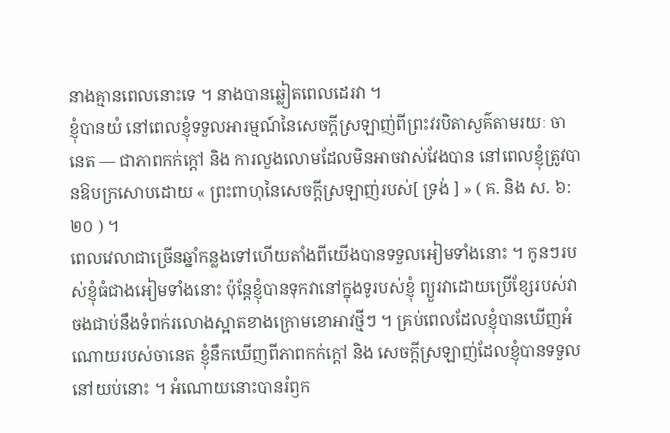នាងគ្មានពេលនោះទេ ។ នាងបានឆ្លៀតពេលដេរវា ។
ខ្ញុំបានយំ នៅពេលខ្ញុំទទួលអារម្មណ៍នៃសេចក្តីស្រឡាញ់ពីព្រះវរបិតាសួគ៌តាមរយៈ ចានេត — ជាភាពកក់ក្តៅ និង ការលួងលោមដែលមិនអាចវាស់វែងបាន នៅពេលខ្ញុំត្រូវបានឱបក្រសោបដោយ « ព្រះពាហុនៃសេចក្តីស្រឡាញ់របស់[ ទ្រង់ ] » ( គ. និង ស. ៦:២០ ) ។
ពេលវេលាជាច្រើនឆ្នាំកន្លងទៅហើយតាំងពីយើងបានទទួលអៀមទាំងនោះ ។ កូនៗរបស់ខ្ញុំធំជាងអៀមទាំងនោះ ប៉ុន្តែខ្ញុំបានទុកវានៅក្នុងទូរបស់ខ្ញុំ ព្យួរវាដោយប្រើខ្សែរបស់វាចងជាប់នឹងទំពក់រលោងស្អាតខាងក្រោមខោអាវថ្មីៗ ។ គ្រប់ពេលដែលខ្ញុំបានឃើញអំណោយរបស់ចានេត ខ្ញុំនឹកឃើញពីភាពកក់ក្តៅ និង សេចក្ដីស្រឡាញ់ដែលខ្ញុំបានទទួលនៅយប់នោះ ។ អំណោយនោះបានរំឭក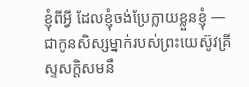ខ្ញុំពីអ្វី ដែលខ្ញុំចង់ប្រែក្លាយខ្លួនខ្ញុំ — ជាកូនសិស្សម្នាក់របស់ព្រះយេស៊ូវគ្រីស្ទសក្តិសមនឹ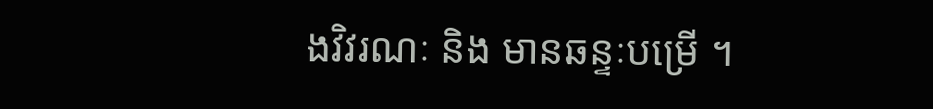ងវិវរណៈ និង មានឆន្ទៈបម្រើ ។